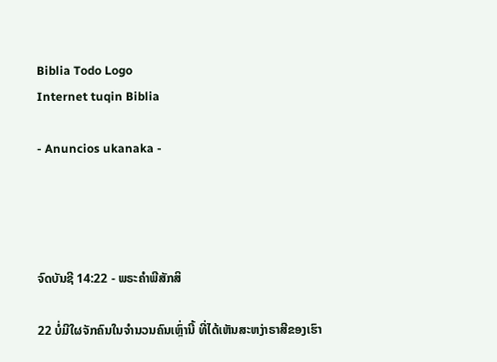Biblia Todo Logo
Internet tuqin Biblia

- Anuncios ukanaka -




ຈົດບັນຊີ 14:22 - ພຣະຄຳພີສັກສິ

22 ບໍ່ມີໃຜຈັກຄົນໃນຈຳນວນຄົນເຫຼົ່ານີ້ ທີ່ໄດ້ເຫັນສະຫງ່າຣາສີຂອງເຮົາ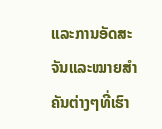ແລະການອັດສະຈັນແລະໝາຍສຳຄັນຕ່າງໆທີ່ເຮົາ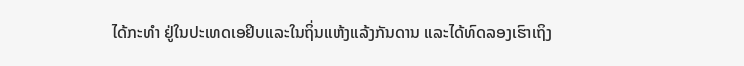ໄດ້ກະທຳ ຢູ່ໃນປະເທດເອຢິບແລະໃນຖິ່ນແຫ້ງແລ້ງກັນດານ ແລະໄດ້ທົດລອງເຮົາເຖິງ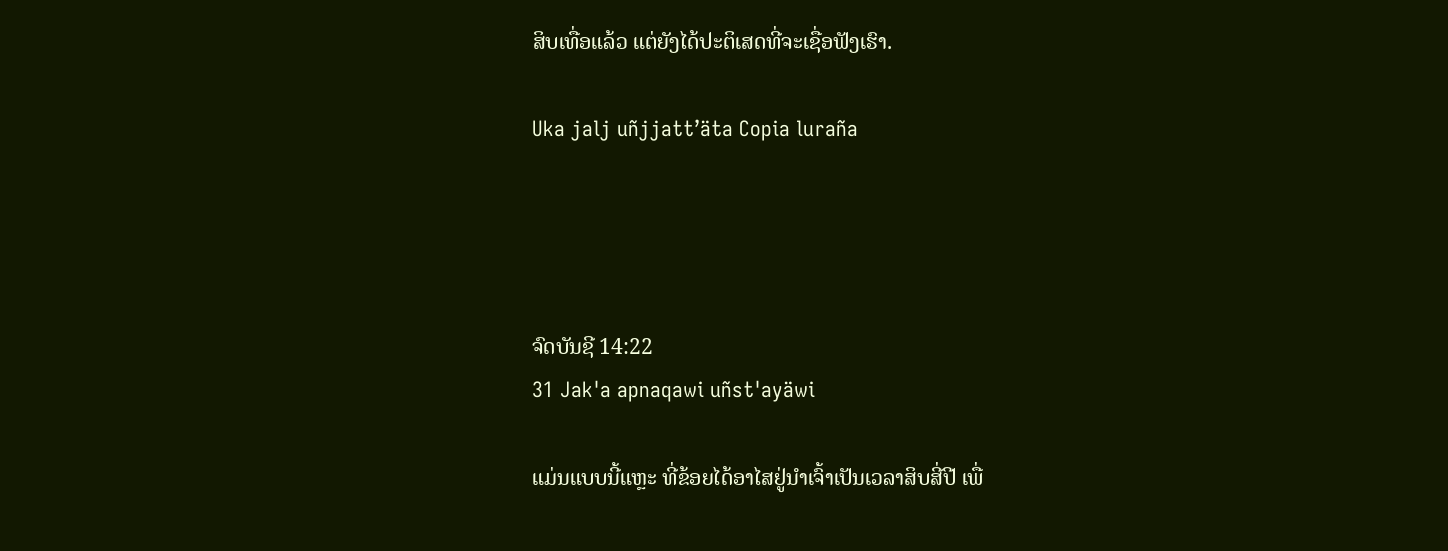ສິບເທື່ອແລ້ວ ແຕ່ຍັງໄດ້ປະຕິເສດທີ່ຈະເຊື່ອຟັງເຮົາ.

Uka jalj uñjjattʼäta Copia luraña




ຈົດບັນຊີ 14:22
31 Jak'a apnaqawi uñst'ayäwi

ແມ່ນແບບນີ້ແຫຼະ ທີ່ຂ້ອຍໄດ້ອາໄສຢູ່ນຳເຈົ້າເປັນເວລາສິບສີ່ປີ ເພື່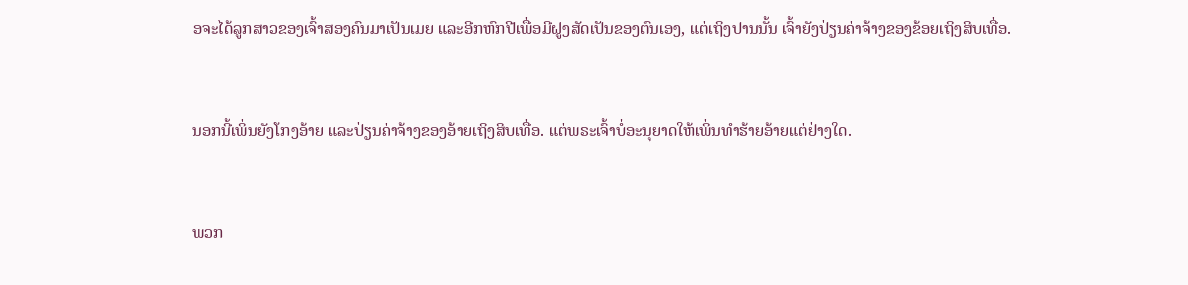ອຈະໄດ້ລູກສາວຂອງເຈົ້າສອງຄົນມາເປັນເມຍ ແລະອີກຫົກປີເພື່ອມີຝູງສັດເປັນຂອງຕົນເອງ, ແຕ່ເຖິງປານນັ້ນ ເຈົ້າຍັງປ່ຽນຄ່າຈ້າງຂອງຂ້ອຍເຖິງສິບເທື່ອ.


ນອກນີ້ເພິ່ນຍັງໂກງອ້າຍ ແລະປ່ຽນຄ່າຈ້າງຂອງອ້າຍເຖິງສິບເທື່ອ. ແຕ່ພຣະເຈົ້າບໍ່ອະນຸຍາດໃຫ້ເພິ່ນທຳຮ້າຍອ້າຍແຕ່ຢ່າງໃດ.


ພວກ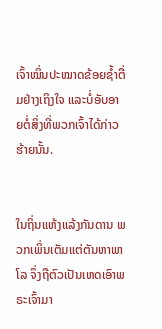ເຈົ້າໝິ່ນປະໝາດຂ້ອຍຊໍ້າຕື່ມຢ່າງເຖິງໃຈ ແລະບໍ່ອັບອາຍຕໍ່ສິ່ງທີ່ພວກເຈົ້າໄດ້ກ່າວຮ້າຍນັ້ນ.


ໃນຖິ່ນແຫ້ງແລ້ງກັນດານ ພວກເພິ່ນເຕັມແຕ່ຕັນຫາພາໂລ ຈຶ່ງຖືຕົວເປັນເຫດເອົາພຣະເຈົ້າມາ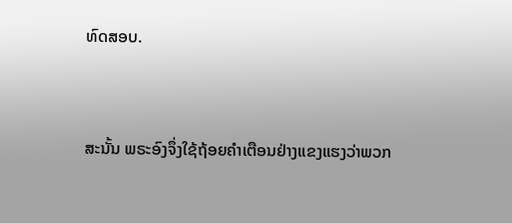ທົດສອບ.


ສະນັ້ນ ພຣະອົງຈຶ່ງໃຊ້ຖ້ອຍຄຳເຕືອນຢ່າງແຂງແຮງວ່າພວກ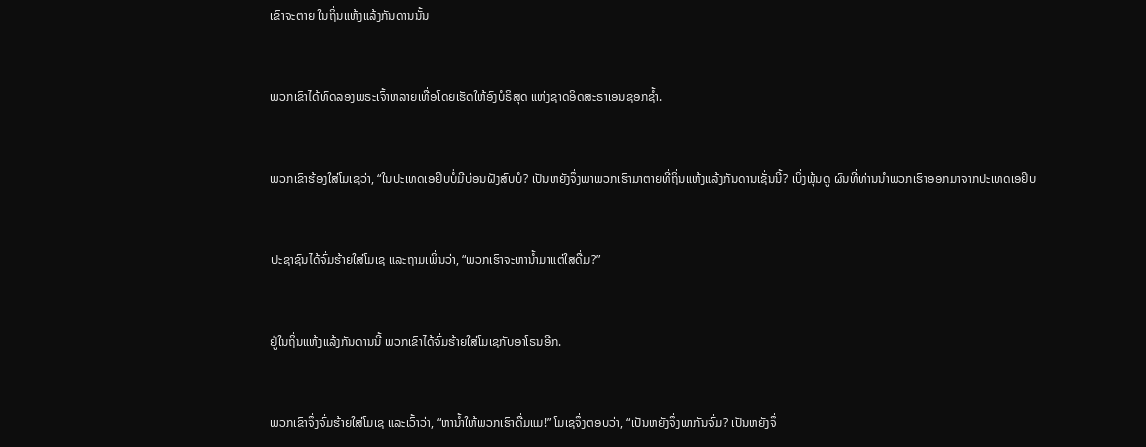ເຂົາຈະຕາຍ ໃນຖິ່ນແຫ້ງແລ້ງກັນດານນັ້ນ


ພວກເຂົາໄດ້ທົດລອງພຣະເຈົ້າຫລາຍເທື່ອໂດຍເຮັດໃຫ້ອົງບໍຣິສຸດ ແຫ່ງຊາດອິດສະຣາເອນຊອກຊໍ້າ.


ພວກເຂົາຮ້ອງໃສ່ໂມເຊວ່າ, “ໃນປະເທດເອຢິບບໍ່ມີບ່ອນຝັງສົບບໍ? ເປັນຫຍັງຈຶ່ງພາພວກເຮົາມາຕາຍທີ່ຖິ່ນແຫ້ງແລ້ງກັນດານເຊັ່ນນີ້? ເບິ່ງພຸ້ນດູ ຜົນທີ່ທ່ານນຳພວກເຮົາອອກມາຈາກປະເທດເອຢິບ


ປະຊາຊົນໄດ້ຈົ່ມຮ້າຍໃສ່ໂມເຊ ແລະຖາມເພິ່ນວ່າ, “ພວກເຮົາຈະຫານໍ້າມາແຕ່ໃສດື່ມ?”


ຢູ່ໃນຖິ່ນແຫ້ງແລ້ງກັນດານນີ້ ພວກເຂົາໄດ້ຈົ່ມຮ້າຍໃສ່ໂມເຊກັບອາໂຣນອີກ.


ພວກເຂົາຈຶ່ງຈົ່ມຮ້າຍໃສ່ໂມເຊ ແລະເວົ້າວ່າ, “ຫານໍ້າໃຫ້ພວກເຮົາດື່ມແມ!” ໂມເຊຈຶ່ງຕອບວ່າ, “ເປັນຫຍັງຈຶ່ງພາກັນຈົ່ມ? ເປັນຫຍັງຈຶ່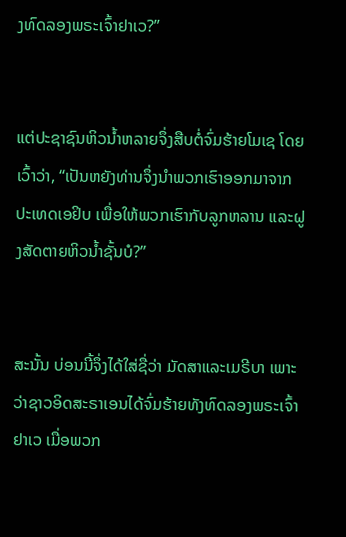ງທົດລອງພຣະເຈົ້າຢາເວ?”


ແຕ່ປະຊາຊົນຫິວນໍ້າຫລາຍຈຶ່ງສືບຕໍ່ຈົ່ມຮ້າຍໂມເຊ ໂດຍເວົ້າວ່າ, “ເປັນຫຍັງທ່ານຈຶ່ງນຳພວກເຮົາອອກມາຈາກປະເທດເອຢິບ ເພື່ອໃຫ້ພວກເຮົາກັບລູກຫລານ ແລະຝູງສັດຕາຍຫິວນໍ້າຊັ້ນບໍ?”


ສະນັ້ນ ບ່ອນນີ້ຈຶ່ງໄດ້ໃສ່ຊື່ວ່າ ມັດສາແລະເມຣີບາ ເພາະວ່າຊາວອິດສະຣາເອນໄດ້ຈົ່ມຮ້າຍທັງທົດລອງພຣະເຈົ້າຢາເວ ເມື່ອພວກ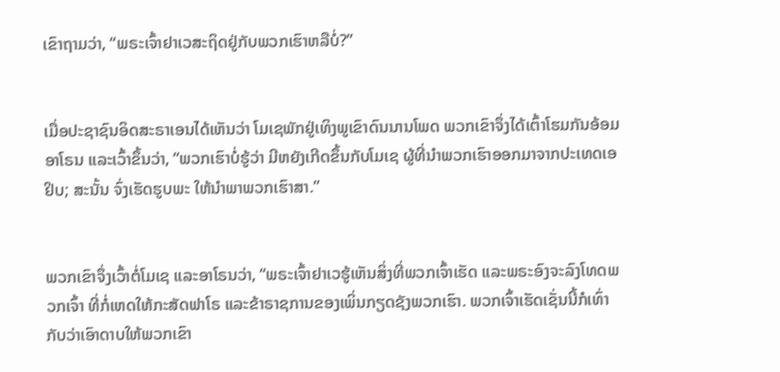ເຂົາຖາມວ່າ, “ພຣະເຈົ້າຢາເວສະຖິດຢູ່ກັບພວກເຮົາຫລືບໍ່?”


ເມື່ອປະຊາຊົນອິດສະຣາເອນໄດ້ເຫັນວ່າ ໂມເຊພັກຢູ່ເທິງພູເຂົາດົນນານໂພດ ພວກເຂົາຈຶ່ງໄດ້ເຕົ້າໂຮມກັນອ້ອມອາໂຣນ ແລະເວົ້າຂຶ້ນວ່າ, “ພວກເຮົາບໍ່ຮູ້ວ່າ ມີຫຍັງເກີດຂຶ້ນກັບໂມເຊ ຜູ້ທີ່ນຳພວກເຮົາອອກມາຈາກປະເທດເອຢິບ; ສະນັ້ນ ຈົ່ງເຮັດຮູບພະ ໃຫ້ນຳພາພວກເຮົາສາ.”


ພວກເຂົາຈຶ່ງເວົ້າຕໍ່ໂມເຊ ແລະອາໂຣນວ່າ, “ພຣະເຈົ້າຢາເວຮູ້ເຫັນສິ່ງທີ່ພວກເຈົ້າເຮັດ ແລະພຣະອົງຈະລົງໂທດພວກເຈົ້າ ທີ່ກໍ່ເຫດໃຫ້ກະສັດຟາໂຣ ແລະຂ້າຣາຊການຂອງເພິ່ນກຽດຊັງພວກເຮົາ. ພວກເຈົ້າເຮັດເຊັ່ນນີ້ກໍເທົ່າກັບວ່າເອົາດາບໃຫ້ພວກເຂົາ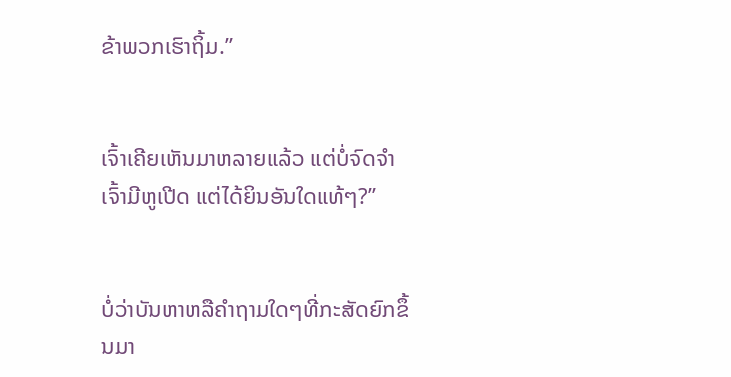ຂ້າພວກເຮົາຖິ້ມ.”


ເຈົ້າເຄີຍເຫັນມາຫລາຍແລ້ວ ແຕ່ບໍ່ຈົດຈຳ ເຈົ້າມີຫູເປີດ ແຕ່ໄດ້ຍິນອັນໃດແທ້ໆ?”


ບໍ່ວ່າບັນຫາຫລືຄຳຖາມໃດໆທີ່ກະສັດຍົກຂຶ້ນມາ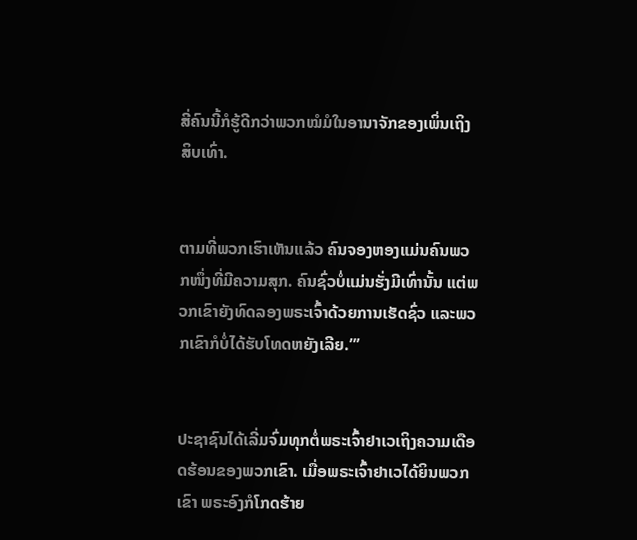ສີ່ຄົນນີ້ກໍຮູ້ດີກວ່າພວກໝໍມໍໃນອານາຈັກຂອງເພິ່ນເຖິງສິບເທົ່າ.


ຕາມທີ່ພວກເຮົາເຫັນແລ້ວ ຄົນຈອງຫອງແມ່ນຄົນພວກໜຶ່ງທີ່ມີຄວາມສຸກ. ຄົນຊົ່ວບໍ່ແມ່ນຮັ່ງມີເທົ່ານັ້ນ ແຕ່ພວກເຂົາຍັງທົດລອງພຣະເຈົ້າດ້ວຍການເຮັດຊົ່ວ ແລະພວກເຂົາກໍບໍ່ໄດ້ຮັບໂທດຫຍັງເລີຍ.”’


ປະຊາຊົນໄດ້ເລີ່ມຈົ່ມທຸກຕໍ່ພຣະເຈົ້າຢາເວເຖິງຄວາມເດືອດຮ້ອນຂອງພວກເຂົາ. ເມື່ອພຣະເຈົ້າຢາເວໄດ້ຍິນພວກເຂົາ ພຣະອົງກໍໂກດຮ້າຍ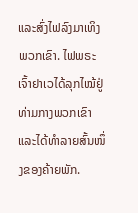ແລະສົ່ງໄຟລົງມາເທິງພວກເຂົາ. ໄຟພຣະເຈົ້າຢາເວໄດ້ລຸກໄໝ້ຢູ່ທ່າມກາງພວກເຂົາ ແລະໄດ້ທຳລາຍສົ້ນໜຶ່ງຂອງຄ້າຍພັກ.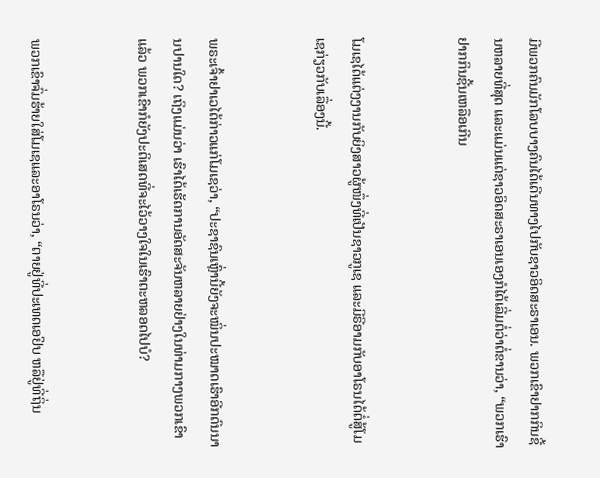ມີພວກຄົນມັກໂລບບາງຄົນໄດ້ເດີນທາງໄປກັບຊາວອິດສະຣາເອນ. ພວກເຂົາຢາກກິນຊີ້ນຫລາຍທີ່ສຸດ ແລະແມ່ນແຕ່ຊາວອິດສະຣາເອນເອງກໍໄດ້ເລີ່ມຕໍ່ວ່າຕໍ່ຂານວ່າ, “ພວກເຮົາຢາກກິນຊີ້ນເຫລືອເກີນ


ໂມເຊໄດ້ແຕ່ງງານກັບຍິງສາວຜູ້ໜຶ່ງທີ່ເປັນຊາວກູເຊ ແລະມີຣີອາມກັບອາໂຣນໄດ້ຕໍ່ສູ້ໂມເຊກ່ຽວກັບເລື່ອງນີ້.


ພຣະເຈົ້າຢາເວໄດ້ກ່າວແກ່ໂມເຊວ່າ, “ປະຊາຊົນເຫຼົ່ານີ້ຍັງຈະໝິ່ນປະໝາດເຮົາອີກດົນນານປານໃດ? ເຖິງແມ່ນວ່າ ເຮົາໄດ້ເຮັດການອັດສະຈັນຫລາຍຢ່າງໃນທ່າມກາງພວກເຂົາແລ້ວ ພວກເຂົາກໍຍັງປະຕິເສດທີ່ຈະໄວ້ວາງໃຈໃນເຮົາຕະຫລອດໄປບໍ?


ພວກເຂົາຈົ່ມຮ້າຍໃສ່ໂມເຊແລະອາໂຣນວ່າ, “ຕາຍຢູ່ທີ່ປະເທດເອຢິບ ຫລືຢູ່ທີ່ຖິ່ນ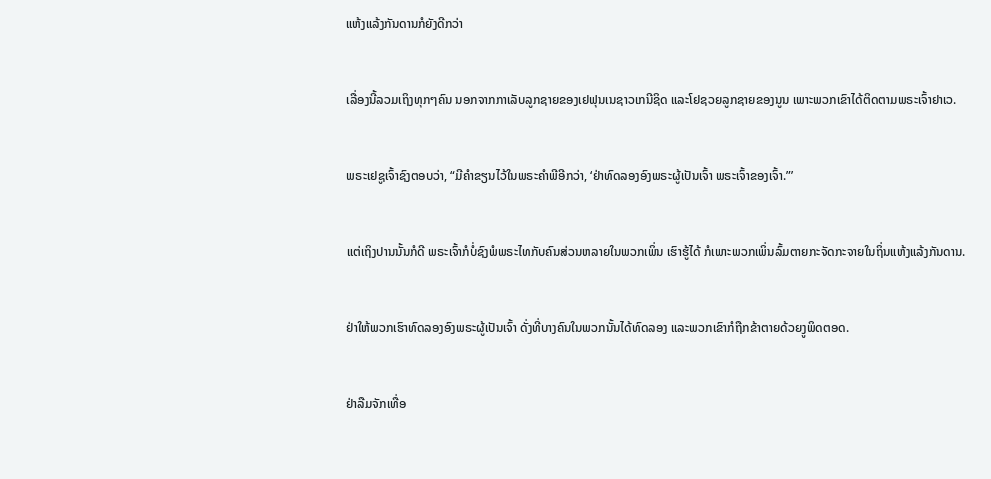ແຫ້ງແລ້ງກັນດານກໍຍັງດີກວ່າ


ເລື່ອງນີ້ລວມເຖິງທຸກໆຄົນ ນອກຈາກກາເລັບລູກຊາຍຂອງເຢຟຸນເນຊາວເກນີຊິດ ແລະໂຢຊວຍລູກຊາຍຂອງນູນ ເພາະພວກເຂົາໄດ້ຕິດຕາມພຣະເຈົ້າຢາເວ.


ພຣະເຢຊູເຈົ້າຊົງຕອບວ່າ, “ມີຄຳຂຽນໄວ້ໃນພຣະຄຳພີອີກວ່າ, ‘ຢ່າທົດລອງອົງພຣະຜູ້ເປັນເຈົ້າ ພຣະເຈົ້າຂອງເຈົ້າ.”’


ແຕ່ເຖິງປານນັ້ນກໍດີ ພຣະເຈົ້າກໍບໍ່ຊົງພໍພຣະໄທກັບຄົນສ່ວນຫລາຍໃນພວກເພິ່ນ ເຮົາຮູ້ໄດ້ ກໍເພາະພວກເພິ່ນລົ້ມຕາຍກະຈັດກະຈາຍໃນຖິ່ນແຫ້ງແລ້ງກັນດານ.


ຢ່າໃຫ້ພວກເຮົາທົດລອງອົງພຣະຜູ້ເປັນເຈົ້າ ດັ່ງທີ່ບາງຄົນໃນພວກນັ້ນໄດ້ທົດລອງ ແລະພວກເຂົາກໍຖືກຂ້າຕາຍດ້ວຍງູພິດຕອດ.


ຢ່າລືມຈັກເທື່ອ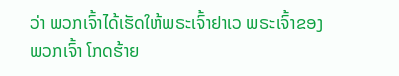ວ່າ ພວກເຈົ້າໄດ້ເຮັດໃຫ້ພຣະເຈົ້າຢາເວ ພຣະເຈົ້າຂອງພວກເຈົ້າ ໂກດຮ້າຍ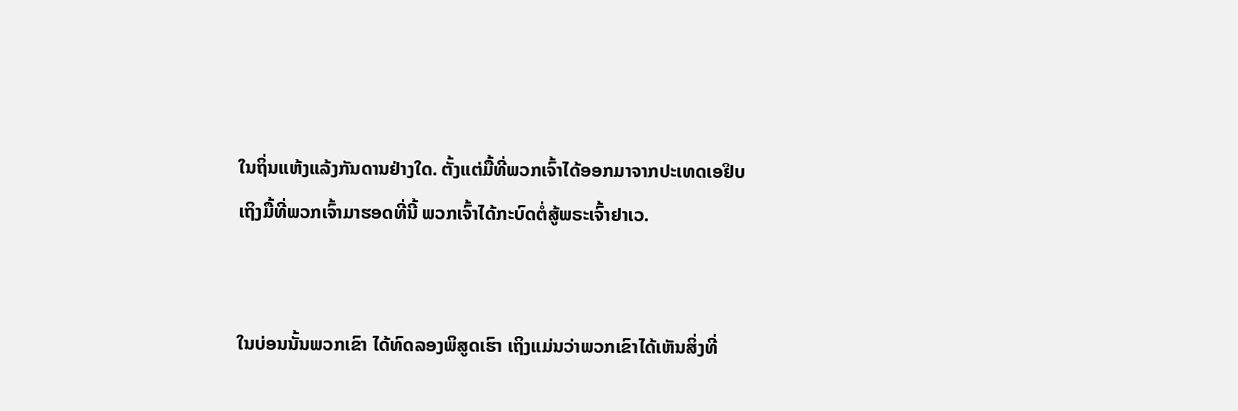ໃນຖິ່ນແຫ້ງແລ້ງກັນດານຢ່າງໃດ. ຕັ້ງແຕ່ມື້ທີ່ພວກເຈົ້າໄດ້ອອກມາຈາກປະເທດເອຢິບ ເຖິງມື້ທີ່ພວກເຈົ້າມາຮອດທີ່ນີ້ ພວກເຈົ້າໄດ້ກະບົດຕໍ່ສູ້ພຣະເຈົ້າຢາເວ.


ໃນບ່ອນນັ້ນພວກເຂົາ ໄດ້ທົດລອງພິສູດເຮົາ ເຖິງແມ່ນວ່າພວກເຂົາໄດ້ເຫັນສິ່ງທີ່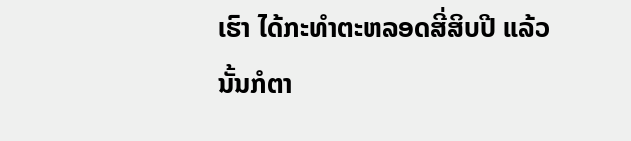ເຮົາ ໄດ້ກະທຳຕະຫລອດສີ່ສິບປີ ແລ້ວນັ້ນກໍຕາ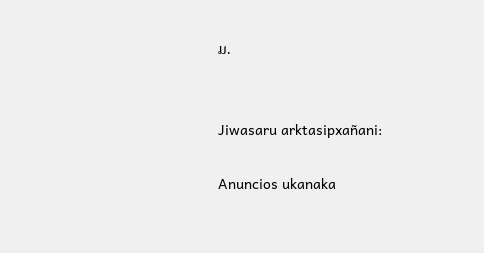ມ.


Jiwasaru arktasipxañani:

Anuncios ukanaka